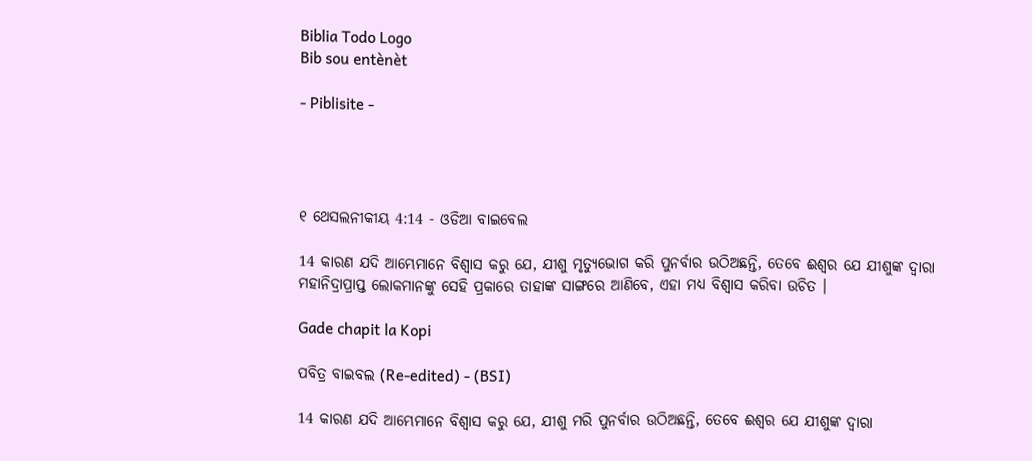Biblia Todo Logo
Bib sou entènèt

- Piblisite -




୧ ଥେସଲନୀକୀୟ 4:14 - ଓଡିଆ ବାଇବେଲ

14 କାରଣ ଯଦି ଆମ୍ଭେମାନେ ବିଶ୍ୱାସ କରୁ ଯେ, ଯୀଶୁ ମୃତ୍ୟୁଭୋଗ କରି ପୁନର୍ବାର ଉଠିଅଛନ୍ତି, ତେବେ ଈଶ୍ୱର ଯେ ଯୀଶୁଙ୍କ ଦ୍ୱାରା ମହାନିଦ୍ରାପ୍ରାପ୍ତ ଲୋକମାନଙ୍କୁ ସେହି ପ୍ରକାରେ ତାହାଙ୍କ ସାଙ୍ଗରେ ଆଣିବେ, ଏହା ମଧ୍ୟ ବିଶ୍ୱାସ କରିବା ଉଚିତ ।

Gade chapit la Kopi

ପବିତ୍ର ବାଇବଲ (Re-edited) - (BSI)

14 କାରଣ ଯଦି ଆମ୍ଭେମାନେ ବିଶ୍ଵାସ କରୁ ଯେ, ଯୀଶୁ ମରି ପୁନର୍ବାର ଉଠିଅଛନ୍ତି, ତେବେ ଈଶ୍ଵର ଯେ ଯୀଶୁଙ୍କ ଦ୍ଵାରା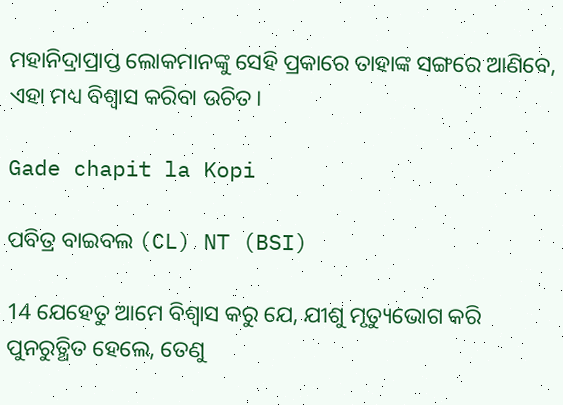ମହାନିଦ୍ରାପ୍ରାପ୍ତ ଲୋକମାନଙ୍କୁ ସେହି ପ୍ରକାରେ ତାହାଙ୍କ ସଙ୍ଗରେ ଆଣିବେ, ଏହା ମଧ୍ୟ ବିଶ୍ଵାସ କରିବା ଉଚିତ।

Gade chapit la Kopi

ପବିତ୍ର ବାଇବଲ (CL) NT (BSI)

14 ଯେହେତୁ ଆମେ ବିଶ୍ୱାସ କରୁ ଯେ, ଯୀଶୁ ମୃତ୍ୟୁଭୋଗ କରି ପୁନରୁତ୍ଥିତ ହେଲେ, ତେଣୁ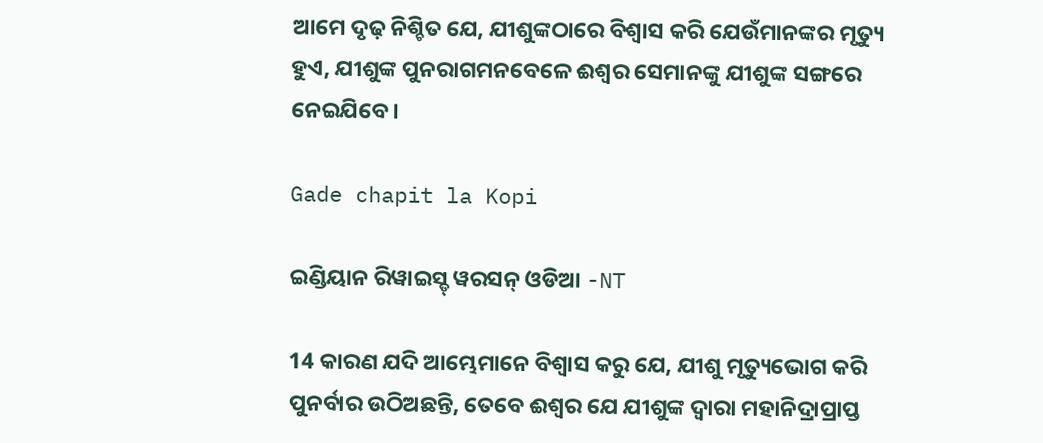ଆମେ ଦୃଢ଼ ନିଶ୍ଚିତ ଯେ, ଯୀଶୁଙ୍କଠାରେ ବିଶ୍ୱାସ କରି ଯେଉଁମାନଙ୍କର ମୃତ୍ୟୁ ହୁଏ, ଯୀଶୁଙ୍କ ପୁନରାଗମନବେଳେ ଈଶ୍ୱର ସେମାନଙ୍କୁ ଯୀଶୁଙ୍କ ସଙ୍ଗରେ ନେଇଯିବେ।

Gade chapit la Kopi

ଇଣ୍ଡିୟାନ ରିୱାଇସ୍ଡ୍ ୱରସନ୍ ଓଡିଆ -NT

14 କାରଣ ଯଦି ଆମ୍ଭେମାନେ ବିଶ୍ୱାସ କରୁ ଯେ, ଯୀଶୁ ମୃତ୍ୟୁଭୋଗ କରି ପୁନର୍ବାର ଉଠିଅଛନ୍ତି, ତେବେ ଈଶ୍ବର ଯେ ଯୀଶୁଙ୍କ ଦ୍ୱାରା ମହାନିଦ୍ରାପ୍ରାପ୍ତ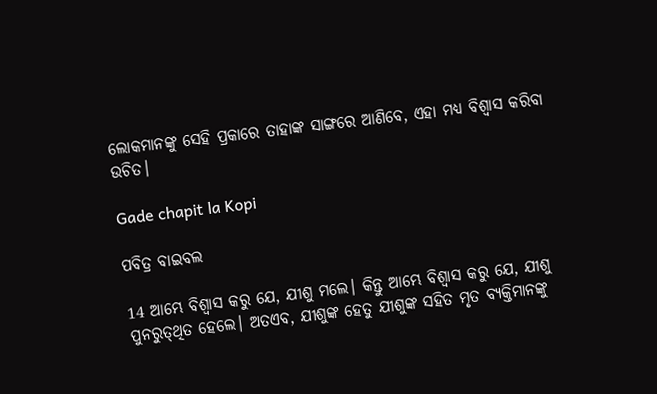ଲୋକମାନଙ୍କୁ ସେହି ପ୍ରକାରେ ତାହାଙ୍କ ସାଙ୍ଗରେ ଆଣିବେ, ଏହା ମଧ୍ୟ ବିଶ୍ୱାସ କରିବା ଉଚିତ।

Gade chapit la Kopi

ପବିତ୍ର ବାଇବଲ

14 ଆମ୍ଭେ ବିଶ୍ୱାସ କରୁ ଯେ, ଯୀଶୁ ମଲେ। କିନ୍ତୁ ଆମ୍ଭେ ବିଶ୍ୱାସ କରୁ ଯେ, ଯୀଶୁ ପୁନରୁ‌ତ୍‌‌ଥିତ ହେଲେ। ଅତଏବ, ଯୀଶୁଙ୍କ ହେତୁ ଯୀଶୁଙ୍କ ସହିତ ମୃତ ବ୍ୟକ୍ତିମାନଙ୍କୁ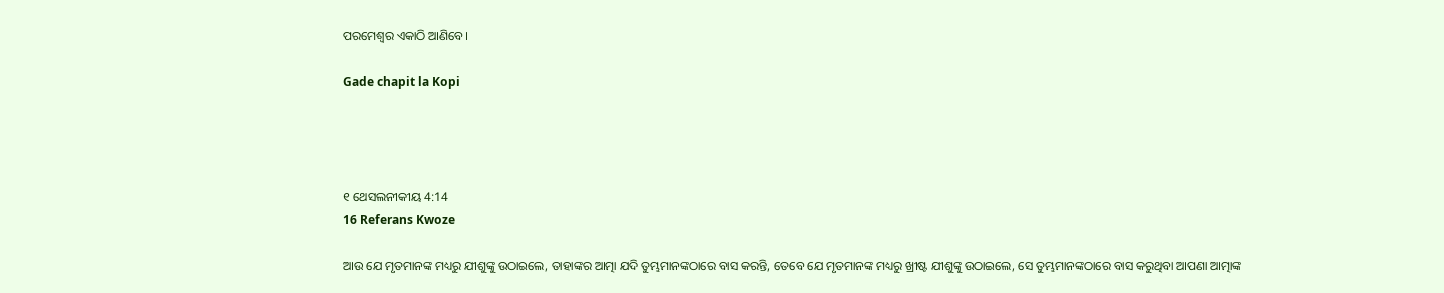ପରମେଶ୍ୱର ଏକାଠି ଆଣିବେ।

Gade chapit la Kopi




୧ ଥେସଲନୀକୀୟ 4:14
16 Referans Kwoze

ଆଉ ଯେ ମୃତମାନଙ୍କ ମଧ୍ୟରୁ ଯୀଶୁଙ୍କୁ ଉଠାଇଲେ, ତାହାଙ୍କର ଆତ୍ମା ଯଦି ତୁମ୍ଭମାନଙ୍କଠାରେ ବାସ କରନ୍ତି, ତେବେ ଯେ ମୃତମାନଙ୍କ ମଧ୍ୟରୁ ଖ୍ରୀଷ୍ଟ ଯୀଶୁଙ୍କୁ ଉଠାଇଲେ, ସେ ତୁମ୍ଭମାନଙ୍କଠାରେ ବାସ କରୁଥିବା ଆପଣା ଆତ୍ମାଙ୍କ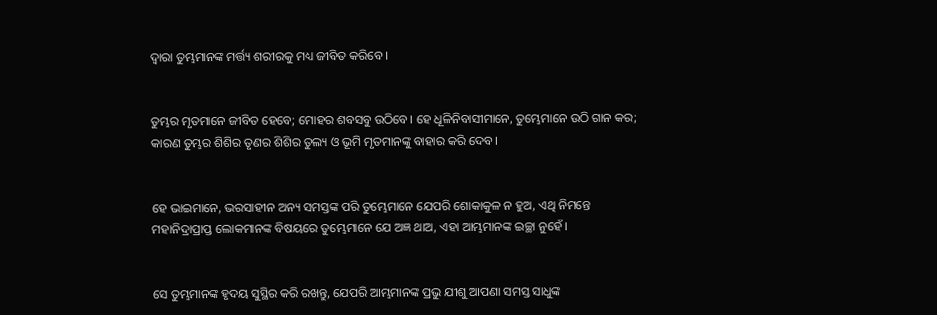ଦ୍ୱାରା ତୁମ୍ଭମାନଙ୍କ ମର୍ତ୍ତ୍ୟ ଶରୀରକୁ ମଧ୍ୟ ଜୀବିତ କରିବେ ।


ତୁମ୍ଭର ମୃତମାନେ ଜୀବିତ ହେବେ; ମୋହର ଶବସବୁ ଉଠିବେ। ହେ ଧୂଳିନିବାସୀମାନେ, ତୁମ୍ଭେମାନେ ଉଠି ଗାନ କର; କାରଣ ତୁମ୍ଭର ଶିଶିର ତୃଣର ଶିଶିର ତୁଲ୍ୟ ଓ ଭୂମି ମୃତମାନଙ୍କୁ ବାହାର କରି ଦେବ।


ହେ ଭାଇମାନେ, ଭରସାହୀନ ଅନ୍ୟ ସମସ୍ତଙ୍କ ପରି ତୁମ୍ଭେମାନେ ଯେପରି ଶୋକାକୁଳ ନ ହୁଅ, ଏଥି ନିମନ୍ତେ ମହାନିଦ୍ରାପ୍ରାପ୍ତ ଲୋକମାନଙ୍କ ବିଷୟରେ ତୁମ୍ଭେମାନେ ଯେ ଅଜ୍ଞ ଥାଅ, ଏହା ଆମ୍ଭମାନଙ୍କ ଇଚ୍ଛା ନୁହେଁ ।


ସେ ତୁମ୍ଭମାନଙ୍କ ହୃଦୟ ସୁସ୍ଥିର କରି ରଖନ୍ତୁ, ଯେପରି ଆମ୍ଭମାନଙ୍କ ପ୍ରଭୁ ଯୀଶୁ ଆପଣା ସମସ୍ତ ସାଧୁଙ୍କ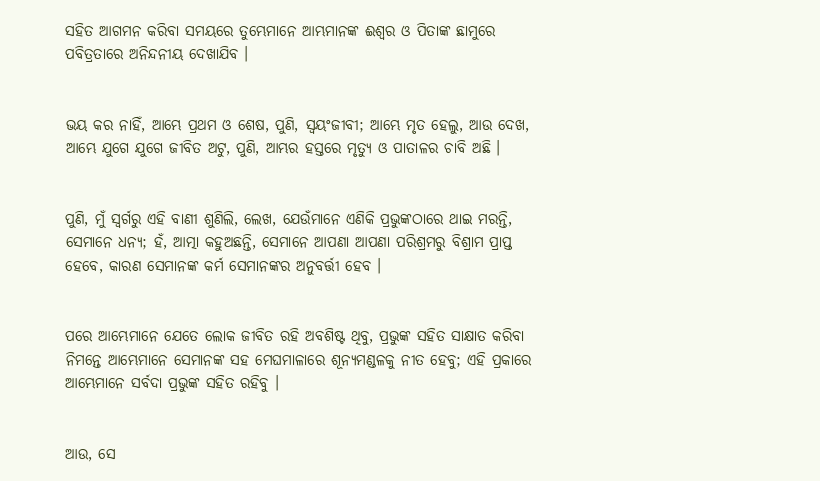ସହିତ ଆଗମନ କରିବା ସମୟରେ ତୁମ୍ଭେମାନେ ଆମ୍ଭମାନଙ୍କ ଈଶ୍ୱର ଓ ପିତାଙ୍କ ଛାମୁରେ ପବିତ୍ରତାରେ ଅନିନ୍ଦନୀୟ ଦେଖାଯିବ ।


ଭୟ କର ନାହିଁ, ଆମ୍ଭେ ପ୍ରଥମ ଓ ଶେଷ, ପୁଣି, ସ୍ୱୟଂଜୀବୀ; ଆମ୍ଭେ ମୃତ ହେଲୁ, ଆଉ ଦେଖ, ଆମ୍ଭେ ଯୁଗେ ଯୁଗେ ଜୀବିତ ଅଟୁ, ପୁଣି, ଆମ୍ଭର ହସ୍ତରେ ମୃତ୍ୟୁ ଓ ପାତାଳର ଚାବି ଅଛି ।


ପୁଣି, ମୁଁ ସ୍ୱର୍ଗରୁ ଏହି ବାଣୀ ଶୁଣିଲି, ଲେଖ, ଯେଉଁମାନେ ଏଣିକି ପ୍ରଭୁଙ୍କଠାରେ ଥାଇ ମରନ୍ତି, ସେମାନେ ଧନ୍ୟ; ହଁ, ଆତ୍ମା କହୁଅଛନ୍ତି, ସେମାନେ ଆପଣା ଆପଣା ପରିଶ୍ରମରୁ ବିଶ୍ରାମ ପ୍ରାପ୍ତ ହେବେ, କାରଣ ସେମାନଙ୍କ କର୍ମ ସେମାନଙ୍କର ଅନୁବର୍ତ୍ତୀ ହେବ ।


ପରେ ଆମ୍ଭେମାନେ ଯେତେ ଲୋକ ଜୀବିତ ରହି ଅବଶିଷ୍ଟ ଥିବୁ, ପ୍ରଭୁଙ୍କ ସହିତ ସାକ୍ଷାତ କରିବା ନିମନ୍ତେ ଆମ୍ଭେମାନେ ସେମାନଙ୍କ ସହ ମେଘମାଳାରେ ଶୂନ୍ୟମଣ୍ଡଳକୁ ନୀତ ହେବୁ; ଏହି ପ୍ରକାରେ ଆମ୍ଭେମାନେ ସର୍ବଦା ପ୍ରଭୁଙ୍କ ସହିତ ରହିବୁ ।


ଆଉ, ସେ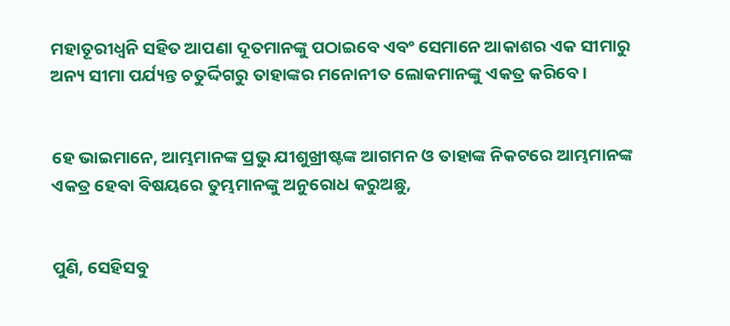ମହାତୂରୀଧ୍ୱନି ସହିତ ଆପଣା ଦୂତମାନଙ୍କୁ ପଠାଇବେ ଏବଂ ସେମାନେ ଆକାଶର ଏକ ସୀମାରୁ ଅନ୍ୟ ସୀମା ପର୍ଯ୍ୟନ୍ତ ଚତୁର୍ଦ୍ଦିଗରୁ ତାହାଙ୍କର ମନୋନୀତ ଲୋକମାନଙ୍କୁ ଏକତ୍ର କରିବେ ।


ହେ ଭାଇମାନେ, ଆମ୍ଭମାନଙ୍କ ପ୍ରଭୁ ଯୀଶୁଖ୍ରୀଷ୍ଟଙ୍କ ଆଗମନ ଓ ତାହାଙ୍କ ନିକଟରେ ଆମ୍ଭମାନଙ୍କ ଏକତ୍ର ହେବା ବିଷୟରେ ତୁମ୍ଭମାନଙ୍କୁ ଅନୁରୋଧ କରୁଅଛୁ,


ପୁଣି, ସେହିସବୁ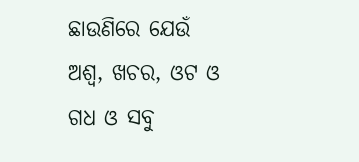ଛାଉଣିରେ ଯେଉଁ ଅଶ୍ୱ, ଖଚର, ଓଟ ଓ ଗଧ ଓ ସବୁ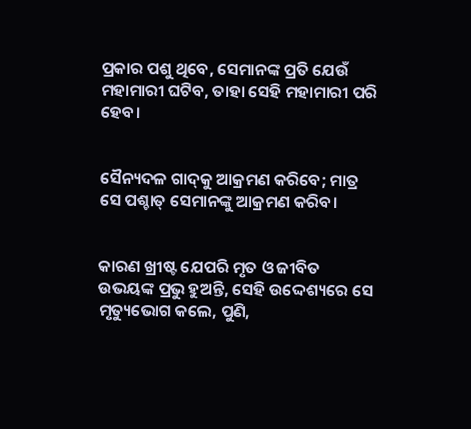ପ୍ରକାର ପଶୁ ଥିବେ, ସେମାନଙ୍କ ପ୍ରତି ଯେଉଁ ମହାମାରୀ ଘଟିବ, ତାହା ସେହି ମହାମାରୀ ପରି ହେବ।


ସୈନ୍ୟଦଳ ଗାଦ୍‍କୁ ଆକ୍ରମଣ କରିବେ; ମାତ୍ର ସେ ପଶ୍ଚାତ୍‍ ସେମାନଙ୍କୁ ଆକ୍ରମଣ କରିବ।


କାରଣ ଖ୍ରୀଷ୍ଟ ଯେପରି ମୃତ ଓ ଜୀବିତ ଉଭୟଙ୍କ ପ୍ରଭୁ ହୁଅନ୍ତି, ସେହି ଉଦ୍ଦେଶ୍ୟରେ ସେ ମୃତ୍ୟୁଭୋଗ କଲେ, ପୁଣି,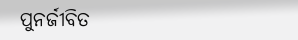ପୁନର୍ଜୀବିତ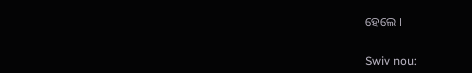ହେଲେ ।


Swiv nou: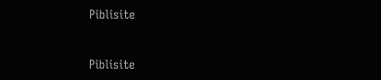Piblisite


Piblisite